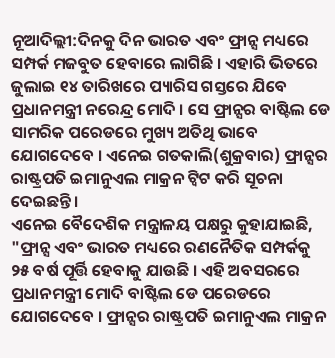ନୂଆଦିଲ୍ଲୀ:ଦିନକୁ ଦିନ ଭାରତ ଏବଂ ଫ୍ରାନ୍ସ ମଧ୍ୟରେ ସମ୍ପର୍କ ମଜବୁତ ହେବାରେ ଲାଗିଛି । ଏହାରି ଭିତରେ ଜୁଲାଇ ୧୪ ତାରିଖରେ ପ୍ୟାରିସ ଗସ୍ତରେ ଯିବେ ପ୍ରଧାନମନ୍ତ୍ରୀ ନରେନ୍ଦ୍ର ମୋଦି । ସେ ଫ୍ରାନ୍ସର ବାଷ୍ଟିଲ ଡେ ସାମରିକ ପରେଡରେ ମୁଖ୍ୟ ଅତିଥି ଭାବେ ଯୋଗଦେବେ । ଏନେଇ ଗତକାଲି(ଶୁକ୍ରବାର) ଫ୍ରାନ୍ସର ରାଷ୍ଟ୍ରପତି ଇମାନୁଏଲ ମାକ୍ରନ ଟ୍ବିଟ କରି ସୂଚନା ଦେଇଛନ୍ତି ।
ଏନେଇ ବୈଦେଶିକ ମନ୍ତ୍ରାଳୟ ପକ୍ଷରୁ କୁହାଯାଇଛି, "ଫ୍ରାନ୍ସ ଏବଂ ଭାରତ ମଧ୍ୟରେ ରଣନୈତିକ ସମ୍ପର୍କକୁ ୨୫ ବର୍ଷ ପୂର୍ତ୍ତି ହେବାକୁ ଯାଉଛି । ଏହି ଅବସରରେ ପ୍ରଧାନମନ୍ତ୍ରୀ ମୋଦି ବାଷ୍ଟିଲ ଡେ ପରେଡରେ ଯୋଗଦେବେ । ଫ୍ରାନ୍ସର ରାଷ୍ଟ୍ରପତି ଇମାନୁଏଲ ମାକ୍ରନ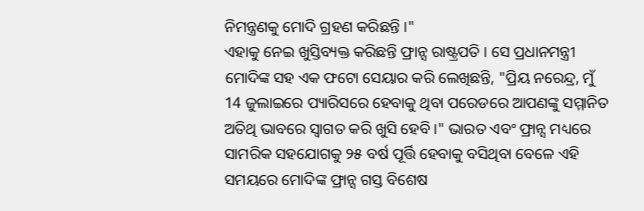ନିମନ୍ତ୍ରଣକୁ ମୋଦି ଗ୍ରହଣ କରିଛନ୍ତି ।"
ଏହାକୁ ନେଇ ଖୁସ୍ତିବ୍ୟକ୍ତ କରିଛନ୍ତି ଫ୍ରାନ୍ସ ରାଷ୍ଟ୍ରପତି । ସେ ପ୍ରଧାନମନ୍ତ୍ରୀ ମୋଦିଙ୍କ ସହ ଏକ ଫଟୋ ସେୟାର କରି ଲେଖିଛନ୍ତି, "ପ୍ରିୟ ନରେନ୍ଦ୍ର, ମୁଁ 14 ଜୁଲାଇରେ ପ୍ୟାରିସରେ ହେବାକୁ ଥିବା ପରେଡରେ ଆପଣଙ୍କୁ ସମ୍ମାନିତ ଅତିଥି ଭାବରେ ସ୍ବାଗତ କରି ଖୁସି ହେବି ।" ଭାରତ ଏବଂ ଫ୍ରାନ୍ସ ମଧ୍ୟରେ ସାମରିକ ସହଯୋଗକୁ ୨୫ ବର୍ଷ ପୂର୍ତ୍ତି ହେବାକୁ ବସିଥିବା ବେଳେ ଏହି ସମୟରେ ମୋଦିଙ୍କ ଫ୍ରାନ୍ସ ଗସ୍ତ ବିଶେଷ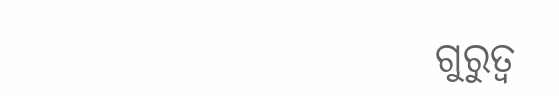ଗୁରୁତ୍ବ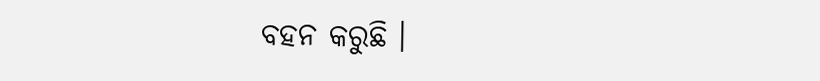ବହନ କରୁଛି ।